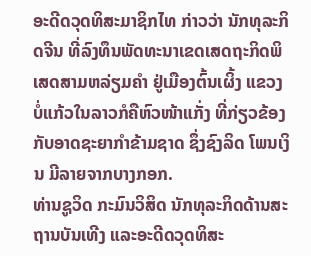ອະດີດວຸດທິສະມາຊິກໄທ ກ່າວວ່າ ນັກທຸລະກິດຈີນ ທີ່ລົງທຶນພັດທະນາເຂດເສດຖະກິດພິເສດສາມຫລ່ຽມຄຳ ຢູ່ເມືອງຕົ້ນເຜິ້ງ ແຂວງບໍ່ແກ້ວໃນລາວກໍຄືຫົວໜ້າແກັ່ງ ທີ່ກ່ຽວຂ້ອງກັບອາດຊະຍາກຳຂ້າມຊາດ ຊຶ່ງຊົງລິດ ໂພນເງິນ ມີລາຍຈາກບາງກອກ.
ທ່ານຊູວິດ ກະມົນວິສິດ ນັກທຸລະກິດດ້ານສະຖານບັນເທີງ ແລະອະດີດວຸດທິສະ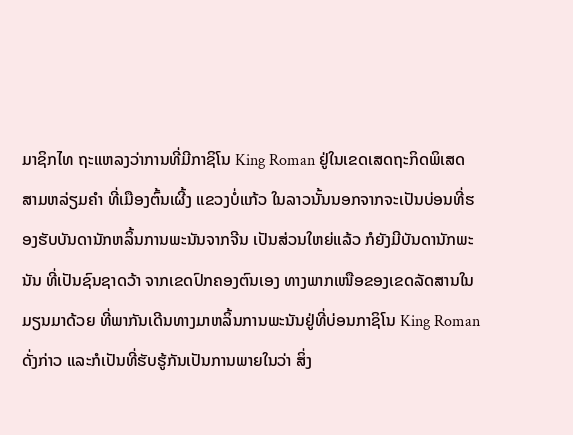ມາຊິກໄທ ຖະແຫລງວ່າການທີ່ມີກາຊິໂນ King Roman ຢູ່ໃນເຂດເສດຖະກິດພິເສດສາມຫລ່ຽມຄຳ ທີ່ເມືອງຕົ້ນເຜີ້ງ ແຂວງບໍ່ແກ້ວ ໃນລາວນັ້ນນອກຈາກຈະເປັນບ່ອນທີ່ຮອງຮັບບັນດານັກຫລິ້ນການພະນັນຈາກຈີນ ເປັນສ່ວນໃຫຍ່ແລ້ວ ກໍຍັງມີບັນດານັກພະນັນ ທີ່ເປັນຊົນຊາດວ້າ ຈາກເຂດປົກຄອງຕົນເອງ ທາງພາກເໜືອຂອງເຂດລັດສານໃນມຽນມາດ້ວຍ ທີ່ພາກັນເດີນທາງມາຫລິ້ນການພະນັນຢູ່ທີ່ບ່ອນກາຊິໂນ King Roman ດັ່ງກ່າວ ແລະກໍເປັນທີ່ຮັບຮູ້ກັນເປັນການພາຍໃນວ່າ ສິ່ງ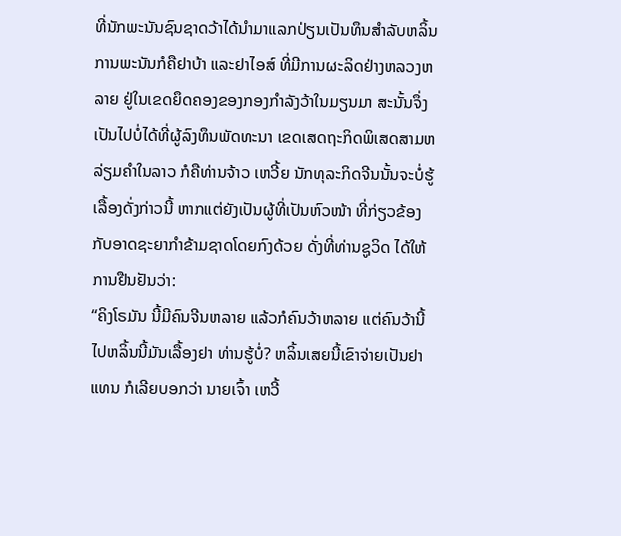ທີ່ນັກພະນັນຊົນຊາດວ້າໄດ້ນຳມາແລກປ່ຽນເປັນທຶນສຳລັບຫລິ້ນການພະນັນກໍຄືຢາບ້າ ແລະຢາໄອສ໌ ທີ່ມີການຜະລິດຢ່າງຫລວງຫລາຍ ຢູ່ໃນເຂດຍຶດຄອງຂອງກອງກຳລັງວ້າໃນມຽນມາ ສະນັ້ນຈຶ່ງເປັນໄປບໍ່ໄດ້ທີ່ຜູ້ລົງທຶນພັດທະນາ ເຂດເສດຖະກິດພິເສດສາມຫລ່ຽມຄຳໃນລາວ ກໍຄືທ່ານຈ້າວ ເຫວີ້ຍ ນັກທຸລະກິດຈີນນັ້ນຈະບໍ່ຮູ້ເລື້ອງດັ່ງກ່າວນີ້ ຫາກແຕ່ຍັງເປັນຜູ້ທີ່ເປັນຫົວໜ້າ ທີ່ກ່ຽວຂ້ອງກັບອາດຊະຍາກຳຂ້າມຊາດໂດຍກົງດ້ວຍ ດັ່ງທີ່ທ່ານຊູວິດ ໄດ້ໃຫ້ການຢືນຢັນວ່າ:
“ຄິງໂຣມັນ ນີ້ມີຄົນຈີນຫລາຍ ແລ້ວກໍຄົນວ້າຫລາຍ ແຕ່ຄົນວ້ານີ້ໄປຫລິ້ນນີ້ມັນເລື້ອງຢາ ທ່ານຮູ້ບໍ່? ຫລິ້ນເສຍນີ້ເຂົາຈ່າຍເປັນຢາແທນ ກໍເລີຍບອກວ່າ ນາຍເຈົ້າ ເຫວີ້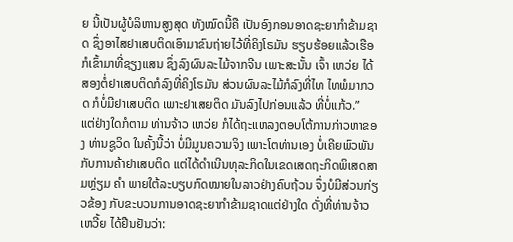ຍ ນີ້ເປັນຜູ້ບໍລິຫານສູງສຸດ ທັງໝົດນີ້ຄື ເປັນອົງກອນອາດຊະຍາກຳຂ້າມຊາດ ຊຶ່ງອາໄສຢາເສບຕິດເອົາມາຂົນຖ່າຍໄວ້ທີ່ຄິງໂຣມັນ ຮຽບຮ້ອຍແລ້ວເຮືອກໍເຂົ້າມາທີ່ຊຽງແສນ ຊຶ່ງລົງຜົນລະໄມ້ຈາກຈີນ ເພາະສະນັ້ນ ເຈົ້າ ເຫວ່ຍ ໄດ້ສອງຕໍ່ຢາເສບຕິດກໍລົງທີ່ຄິງໂຣມັນ ສ່ວນຜົນລະໄມ້ກໍລົງທີ່ໄທ ໄທພໍມາກວດ ກໍບໍ່ມີຢາເສບຕິດ ເພາະຢາເສຍຕິດ ມັນລົງໄປກ່ອນແລ້ວ ທີ່ບໍ່ແກ້ວ.”
ແຕ່ຢ່າງໃດກໍຕາມ ທ່ານຈ້າວ ເຫວ່ຍ ກໍໄດ້ຖະແຫລງຕອບໂຕ້ການກ່າວຫາຂອງ ທ່ານຊູວິດ ໃນຄັ້ງນີ້ວ່າ ບໍ່ມີມູນຄວາມຈິງ ເພາະໂຕທ່ານເອງ ບໍ່ເຄີຍພົວພັນກັບການຄ້າຢາເສບຕິດ ແຕ່ໄດ້ດຳເນີນທຸລະກິດໃນເຂດເສດຖະກິດພິເສດສາມຫຼ່ຽມ ຄຳ ພາຍໃຕ້ລະບຽບກົດໝາຍໃນລາວຢ່າງຄົບຖ້ວນ ຈຶ່ງບໍມີສ່ວນກ່ຽວຂ້ອງ ກັບຂະບວນການອາດຊະຍາກຳຂ້າມຊາດແຕ່ຢ່າງໃດ ດັ່ງທີ່ທ່ານຈ້າວ ເຫວີ້ຍ ໄດ້ຢືນຢັນວ່າ: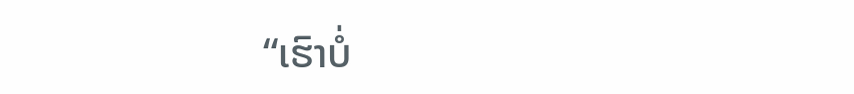“ເຮົາບໍ່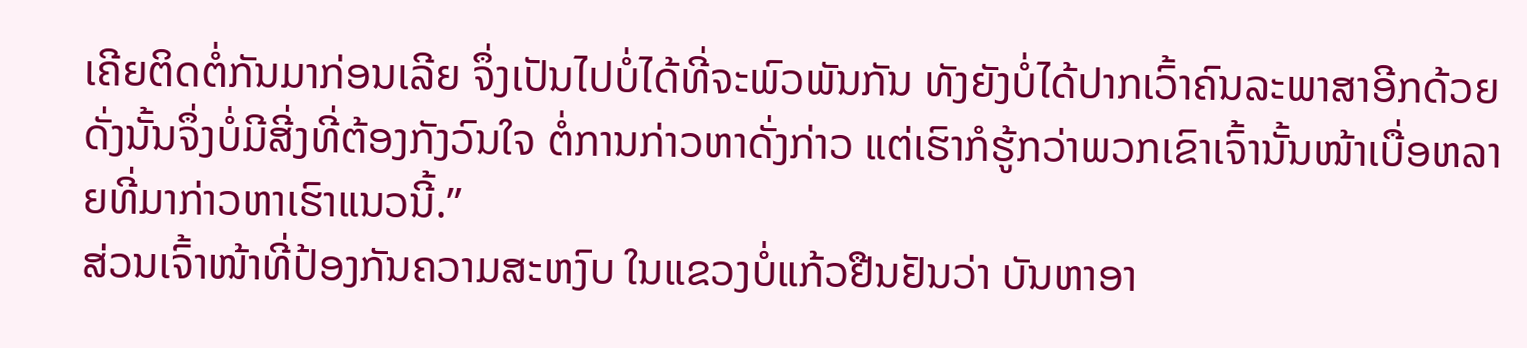ເຄີຍຕິດຕໍ່ກັນມາກ່ອນເລີຍ ຈຶ່ງເປັນໄປບໍ່ໄດ້ທີ່ຈະພົວພັນກັນ ທັງຍັງບໍ່ໄດ້ປາກເວົ້າຄົນລະພາສາອີກດ້ວຍ ດັ່ງນັ້ນຈຶ່ງບໍ່ມີສີ່ງທີ່ຕ້ອງກັງວົນໃຈ ຕໍ່ການກ່າວຫາດັ່ງກ່າວ ແຕ່ເຮົາກໍຮູ້ກວ່າພວກເຂົາເຈົ້ານັ້ນໜ້າເບື່ອຫລາຍທີ່ມາກ່າວຫາເຮົາແນວນີ້.”
ສ່ວນເຈົ້າໜ້າທີ່ປ້ອງກັນຄວາມສະຫງົບ ໃນແຂວງບໍ່ແກ້ວຢືນຢັນວ່າ ບັນຫາອາ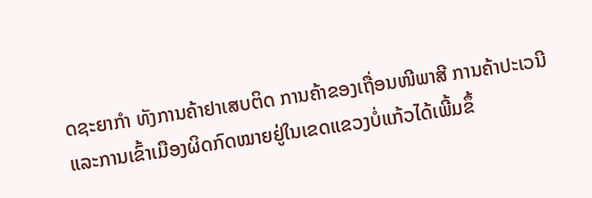ດຊະຍາກຳ ທັງການຄ້າຢາເສບຕິດ ການຄ້າຂອງເຖື່ອນໜີພາສີ ການຄ້າປະເວນີ ແລະການເຂົ້າເມືອງຜິດກົດໝາຍຢູ່ໃນເຂດແຂວງບໍ່ແກ້ວໄດ້ເພີ້ມຂຶ້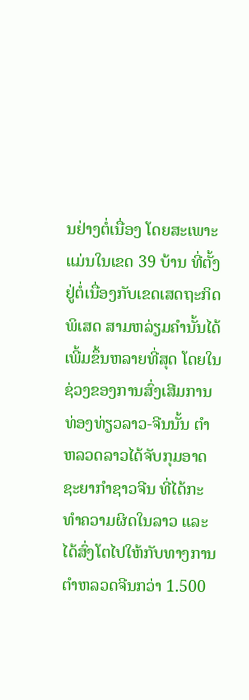ນຢ່າງຕໍ່ເນື່ອງ ໂດຍສະເພາະແມ່ນໃນເຂດ 39 ບ້ານ ທີ່ຕັ້ງຢູ່ຕໍ່ເນື່ອງກັບເຂດເສດຖະກິດພິເສດ ສາມຫລ່ຽມຄຳນັ້ນໄດ້ເພີ້ມຂຶ້ນຫລາຍທີ່ສຸດ ໂດຍໃນຊ່ວງຂອງການສົ່ງເສີມການທ່ອງທ່ຽວລາວ-ຈີນນັ້ນ ຕຳຫລວດລາວໄດ້ຈັບກຸມອາດຊະຍາກຳຊາວຈີນ ທີ່ໄດ້ກະທຳຄວາມຜິດໃນລາວ ແລະໄດ້ສົ່ງໂຕໄປໃຫ້ກັບທາງການຕຳຫລວດຈີນກວ່າ 1.500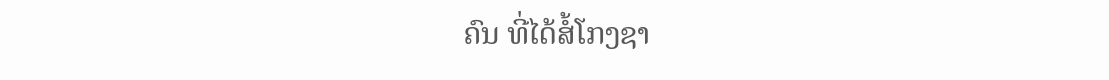ຄົນ ທີ່ໄດ້ສໍ້ໂກງຊາ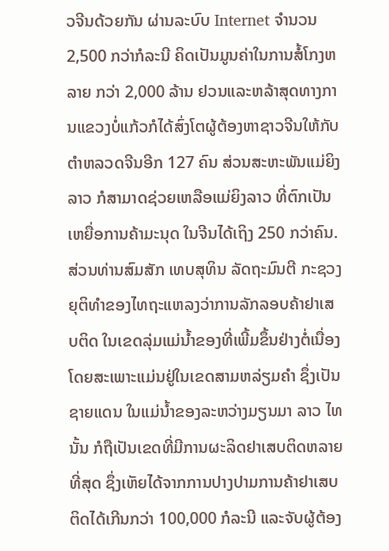ວຈີນດ້ວຍກັນ ຜ່ານລະບົບ Internet ຈຳນວນ 2,500 ກວ່າກໍລະນີ ຄິດເປັນມູນຄ່າໃນການສໍ້ໂກງຫລາຍ ກວ່າ 2,000 ລ້ານ ຢວນແລະຫລ້າສຸດທາງການແຂວງບໍ່ແກ້ວກໍໄດ້ສົ່ງໂຕຜູ້ຕ້ອງຫາຊາວຈີນໃຫ້ກັບຕຳຫລວດຈີນອີກ 127 ຄົນ ສ່ວນສະຫະພັນແມ່ຍິງລາວ ກໍສາມາດຊ່ວຍເຫລືອແມ່ຍິງລາວ ທີ່ຕົກເປັນເຫຍື່ອການຄ້າມະນຸດ ໃນຈີນໄດ້ເຖິງ 250 ກວ່າຄົນ.
ສ່ວນທ່ານສົມສັກ ເທບສຸທິນ ລັດຖະມົນຕີ ກະຊວງຍຸຕິທຳຂອງໄທຖະແຫລງວ່າການລັກລອບຄ້າຢາເສບຕິດ ໃນເຂດລຸ່ມແມ່ນ້ຳຂອງທີ່ເພີ້ມຂຶ້ນຢ່າງຕໍ່ເນື່ອງໂດຍສະເພາະແມ່ນຢູ່ໃນເຂດສາມຫລ່ຽມຄຳ ຊຶ່ງເປັນຊາຍແດນ ໃນແມ່ນ້ຳຂອງລະຫວ່າງມຽນມາ ລາວ ໄທ ນັ້ນ ກໍຖືເປັນເຂດທີ່ມີການຜະລິດຢາເສບຕິດຫລາຍທີ່ສຸດ ຊຶ່ງເຫັຍໄດ້ຈາກການປາງປາມການຄ້າຢາເສບຕິດໄດ້ເກີນກວ່າ 100,000 ກໍລະນີ ແລະຈັບຜູ້ຕ້ອງ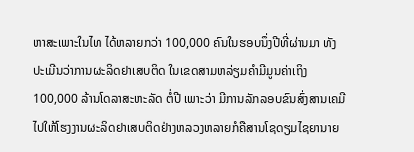ຫາສະເພາະໃນໄທ ໄດ້ຫລາຍກວ່າ 100,000 ຄົນໃນຮອບນຶ່ງປີທີ່ຜ່ານມາ ທັງປະເມີນວ່າການຜະລິດຢາເສບຕິດ ໃນເຂດສາມຫລ່ຽມຄຳມີມູນຄ່າເຖິງ 100,000 ລ້ານໂດລາສະຫະລັດ ຕໍ່ປີ ເພາະວ່າ ມີການລັກລອບຂົນສົ່ງສານເຄມີ ໄປໃຫ້ໂຮງງານຜະລິດຢາເສບຕິດຢ່າງຫລວງຫລາຍກໍຄືສານໂຊດຽມໄຊຍານາຍ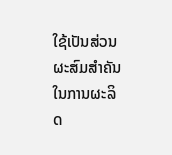ໃຊ້ເປັນສ່ວນຜະສົມສຳຄັນໃນການຜະລິດ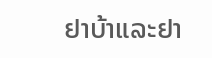ຢາບ້າແລະຢາ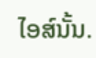ໄອສ໌ນັ້ນ.